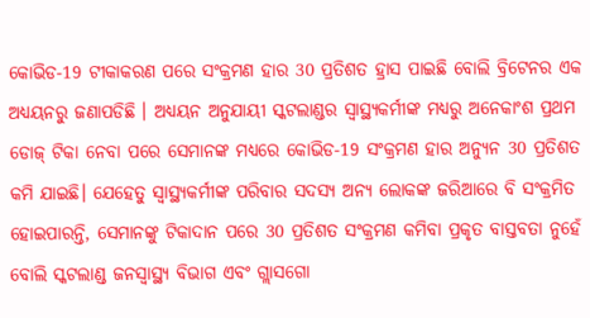କୋଭିଡ-19 ଟୀକାକରଣ ପରେ ସଂକ୍ରମଣ ହାର 30 ପ୍ରତିଶତ ହ୍ରାସ ପାଇଛି ବୋଲି ବ୍ରିଟେନର ଏକ ଅଧ୍ୟୟନରୁ ଜଣାପଡିଛି । ଅଧ୍ୟୟନ ଅନୁଯାୟୀ ସ୍କଟଲାଣ୍ଡର ସ୍ବାସ୍ଥ୍ୟକର୍ମୀଙ୍କ ମଧ୍ୟରୁ ଅନେକାଂଶ ପ୍ରଥମ ଡୋଜ୍ ଟିକା ନେବା ପରେ ସେମାନଙ୍କ ମଧ୍ୟରେ କୋଭିଡ-19 ସଂକ୍ରମଣ ହାର ଅନ୍ୟୁନ 30 ପ୍ରତିଶତ କମି ଯାଇଛି। ଯେହେତୁ ସ୍ବାସ୍ଥ୍ୟକର୍ମୀଙ୍କ ପରିବାର ସଦସ୍ୟ ଅନ୍ୟ ଲୋକଙ୍କ ଜରିଆରେ ବି ସଂକ୍ରମିତ ହୋଇପାରନ୍ତି, ସେମାନଙ୍କୁ ଟିକାଦାନ ପରେ 30 ପ୍ରତିଶତ ସଂକ୍ରମଣ କମିବା ପ୍ରକୃତ ବାସ୍ତବତା ନୁହେଁ ବୋଲି ସ୍କଟଲାଣ୍ଡ ଜନସ୍ବାସ୍ଥ୍ୟ ବିଭାଗ ଏବଂ ଗ୍ଲାସଗୋ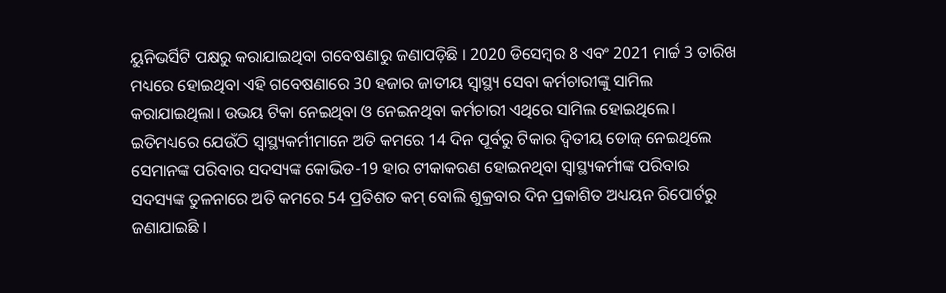ୟୁନିଭର୍ସିଟି ପକ୍ଷରୁ କରାଯାଇଥିବା ଗବେଷଣାରୁ ଜଣାପଡ଼ିଛି । 2020 ଡିସେମ୍ବର 8 ଏବଂ 2021 ମାର୍ଚ୍ଚ 3 ତାରିଖ ମଧ୍ୟରେ ହୋଇଥିବା ଏହି ଗବେଷଣାରେ 30 ହଜାର ଜାତୀୟ ସ୍ବାସ୍ଥ୍ୟ ସେବା କର୍ମଚାରୀଙ୍କୁ ସାମିଲ କରାଯାଇଥିଲା। ଉଭୟ ଟିକା ନେଇଥିବା ଓ ନେଇନଥିବା କର୍ମଚାରୀ ଏଥିରେ ସାମିଲ ହୋଇଥିଲେ।
ଇତିମଧ୍ୟରେ ଯେଉଁଠି ସ୍ବାସ୍ଥ୍ୟକର୍ମୀମାନେ ଅତି କମରେ 14 ଦିନ ପୂର୍ବରୁ ଟିକାର ଦ୍ବିତୀୟ ଡୋଜ୍ ନେଇଥିଲେ ସେମାନଙ୍କ ପରିବାର ସଦସ୍ୟଙ୍କ କୋଭିଡ-19 ହାର ଟୀକାକରଣ ହୋଇନଥିବା ସ୍ବାସ୍ଥ୍ୟକର୍ମୀଙ୍କ ପରିବାର ସଦସ୍ୟଙ୍କ ତୁଳନାରେ ଅତି କମରେ 54 ପ୍ରତିଶତ କମ୍ ବୋଲି ଶୁକ୍ରବାର ଦିନ ପ୍ରକାଶିତ ଅଧ୍ୟୟନ ରିପୋର୍ଟରୁ ଜଣାଯାଇଛି ।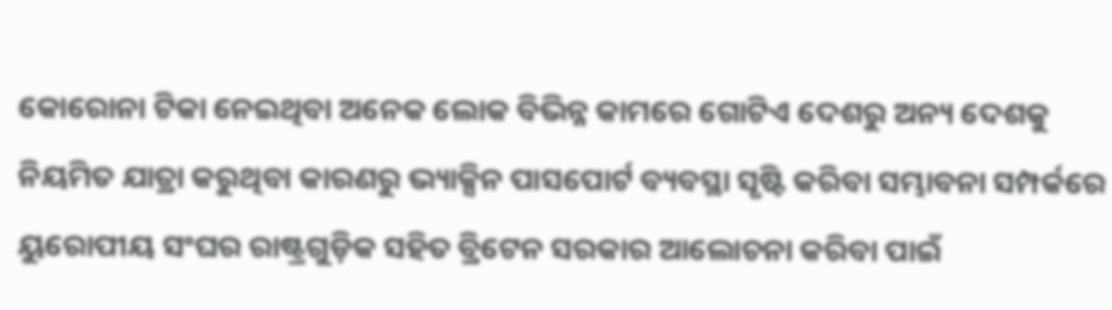କୋରୋନା ଟିକା ନେଇଥିବା ଅନେକ ଲୋକ ବିଭିନ୍ନ କାମରେ ଗୋଟିଏ ଦେଶରୁ ଅନ୍ୟ ଦେଶକୁ ନିୟମିତ ଯାତ୍ରା କରୁଥିବା କାରଣରୁ ଭ୍ୟାକ୍ସିନ ପାସପୋର୍ଟ ବ୍ୟବସ୍ଥା ସୃଷ୍ଟି କରିବା ସମ୍ଭାବନା ସମ୍ପର୍କରେ ୟୁରୋପୀୟ ସଂଘର ରାଷ୍ଟ୍ରଗୁଡ଼ିକ ସହିତ ବ୍ରିଟେନ ସରକାର ଆଲୋଚନା କରିବା ପାଇଁ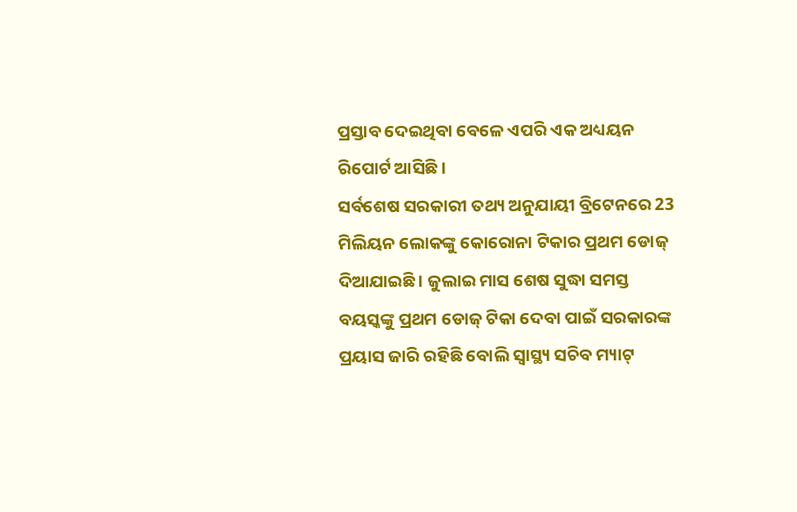ପ୍ରସ୍ତାବ ଦେଇଥିବା ବେଳେ ଏପରି ଏକ ଅଧ୍ୟୟନ ରିପୋର୍ଟ ଆସିଛି ।
ସର୍ବଶେଷ ସରକାରୀ ତଥ୍ୟ ଅନୁଯାୟୀ ବ୍ରିଟେନରେ 23 ମିଲିୟନ ଲୋକଙ୍କୁ କୋରୋନା ଟିକାର ପ୍ରଥମ ଡୋଜ୍ ଦିଆଯାଇଛି । ଜୁଲାଇ ମାସ ଶେଷ ସୁଦ୍ଧା ସମସ୍ତ ବୟସ୍କଙ୍କୁ ପ୍ରଥମ ଡୋଜ୍ ଟିକା ଦେବା ପାଇଁ ସରକାରଙ୍କ ପ୍ରୟାସ ଜାରି ରହିଛି ବୋଲି ସ୍ବାସ୍ଥ୍ୟ ସଚିବ ମ୍ୟାଟ୍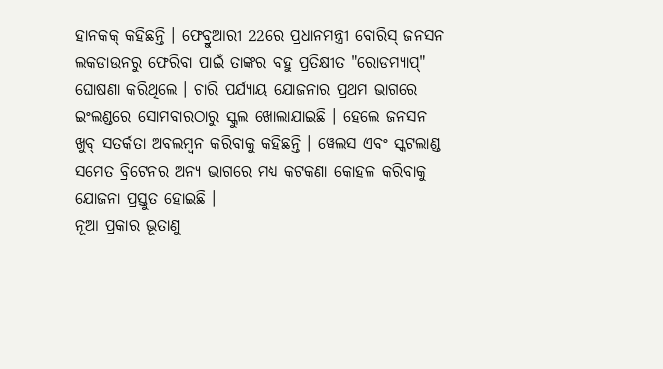ହାନକକ୍ କହିଛନ୍ତି । ଫେବ୍ରୁଆରୀ 22ରେ ପ୍ରଧାନମନ୍ତ୍ରୀ ବୋରିସ୍ ଜନସନ ଲକଡାଉନରୁ ଫେରିବା ପାଇଁ ତାଙ୍କର ବହୁ ପ୍ରତିକ୍ଷୀତ "ରୋଡମ୍ୟାପ୍" ଘୋଷଣା କରିଥିଲେ । ଚାରି ପର୍ଯ୍ୟାୟ ଯୋଜନାର ପ୍ରଥମ ଭାଗରେ ଇଂଲଣ୍ଡରେ ସୋମବାରଠାରୁ ସ୍କୁଲ ଖୋଲାଯାଇଛି । ହେଲେ ଜନସନ ଖୁବ୍ ସତର୍କତା ଅବଲମ୍ବନ କରିବାକୁ କହିଛନ୍ତି । ୱେଲସ ଏବଂ ସ୍କଟଲାଣ୍ଡ ସମେତ ବ୍ରିଟେନର ଅନ୍ୟ ଭାଗରେ ମଧ୍ୟ କଟକଣା କୋହଳ କରିବାକୁ ଯୋଜନା ପ୍ରସ୍ତୁତ ହୋଇଛି ।
ନୂଆ ପ୍ରକାର ଭୂତାଣୁ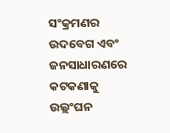ସଂକ୍ରମଣର ଉଦବେଗ ଏବଂ ଜନସାଧାରଣରେ କଟକଣାକୁ ଉଲ୍ଲଂଘନ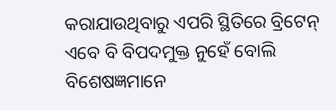କରାଯାଉଥିବାରୁ ଏପରି ସ୍ଥିତିରେ ବ୍ରିଟେନ୍ ଏବେ ବି ବିପଦମୁକ୍ତ ନୁହେଁ ବୋଲି ବିଶେଷଜ୍ଞମାନେ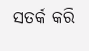ସତର୍କ କରି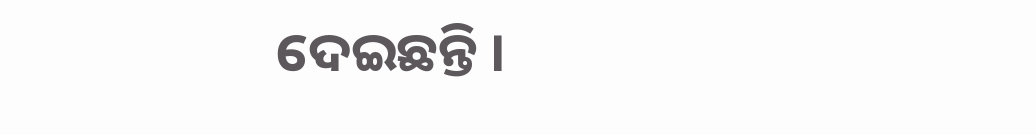ଦେଇଛନ୍ତି ।